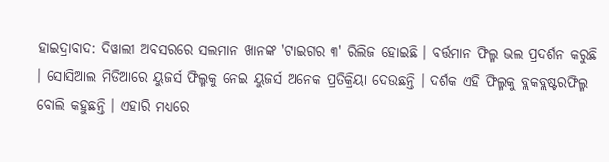ହାଇଦ୍ରାବାଦ: ଦିୱାଲୀ ଅବସରରେ ସଲମାନ ଖାନଙ୍କ 'ଟାଇଗର ୩' ରିଲିଜ ହୋଇଛି । ବର୍ତ୍ତମାନ ଫିଲ୍ମ ଭଲ ପ୍ରଦର୍ଶନ କରୁଛି । ସୋସିଆଲ ମିଡିଆରେ ୟୁଜର୍ସ ଫିଲ୍ମକୁ ନେଇ ୟୁଜର୍ସ ଅନେକ ପ୍ରତିକ୍ରିୟା ଦେଉଛନ୍ତି । ଦର୍ଶକ ଏହି ଫିଲ୍ମକୁ ବ୍ଲକବ୍ଲଷ୍ଟରଫିଲ୍ମ ବୋଲି କହୁଛନ୍ତି । ଏହାରି ମଧ୍ୟରେ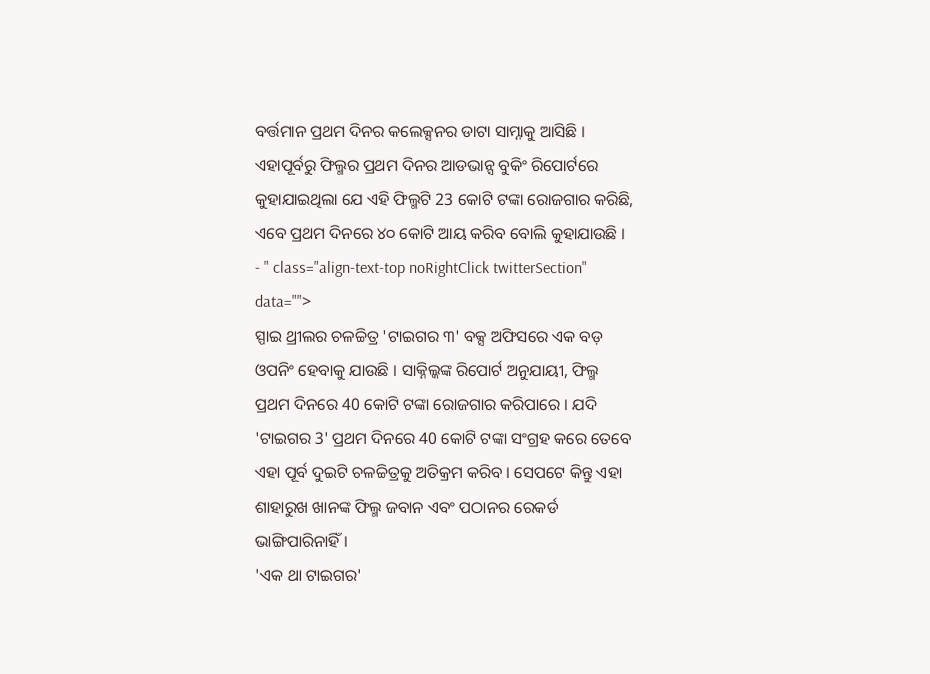ବର୍ତ୍ତମାନ ପ୍ରଥମ ଦିନର କଲେକ୍ସନର ଡାଟା ସାମ୍ନାକୁ ଆସିଛି । ଏହାପୂର୍ବରୁ ଫିଲ୍ମର ପ୍ରଥମ ଦିନର ଆଡଭାନ୍ସ ବୁକିଂ ରିପୋର୍ଟରେ କୁହାଯାଇଥିଲା ଯେ ଏହି ଫିଲ୍ମଟି 23 କୋଟି ଟଙ୍କା ରୋଜଗାର କରିଛି, ଏବେ ପ୍ରଥମ ଦିନରେ ୪୦ କୋଟି ଆୟ କରିବ ବୋଲି କୁହାଯାଉଛି ।
- " class="align-text-top noRightClick twitterSection" data="">
ସ୍ପାଇ ଥ୍ରୀଲର ଚଳଚ୍ଚିତ୍ର 'ଟାଇଗର ୩' ବକ୍ସ ଅଫିସରେ ଏକ ବଡ଼ ଓପନିଂ ହେବାକୁ ଯାଉଛି । ସାକ୍ନିଲ୍କଙ୍କ ରିପୋର୍ଟ ଅନୁଯାୟୀ, ଫିଲ୍ମ ପ୍ରଥମ ଦିନରେ 40 କୋଟି ଟଙ୍କା ରୋଜଗାର କରିପାରେ । ଯଦି 'ଟାଇଗର 3' ପ୍ରଥମ ଦିନରେ 40 କୋଟି ଟଙ୍କା ସଂଗ୍ରହ କରେ ତେବେ ଏହା ପୂର୍ବ ଦୁଇଟି ଚଳଚ୍ଚିତ୍ରକୁ ଅତିକ୍ରମ କରିବ । ସେପଟେ କିନ୍ତୁ ଏହା ଶାହାରୁଖ ଖାନଙ୍କ ଫିଲ୍ମ ଜବାନ ଏବଂ ପଠାନର ରେକର୍ଡ ଭାଙ୍ଗିପାରିନାହିଁ ।
'ଏକ ଥା ଟାଇଗର'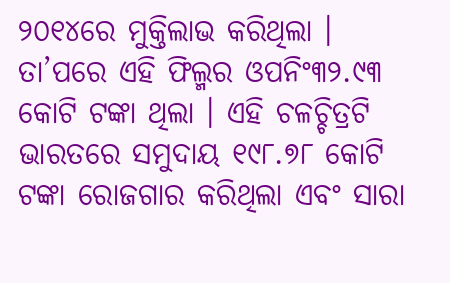୨୦୧୪ରେ ମୁକ୍ତିଲାଭ କରିଥିଲା । ତା’ପରେ ଏହି ଫିଲ୍ମର ଓପନିଂ୩୨.୯୩ କୋଟି ଟଙ୍କା ଥିଲା । ଏହି ଚଳଚ୍ଚିତ୍ରଟି ଭାରତରେ ସମୁଦାୟ ୧୯୮.୭୮ କୋଟି ଟଙ୍କା ରୋଜଗାର କରିଥିଲା ଏବଂ ସାରା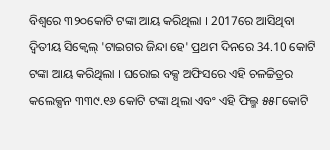ବିଶ୍ୱରେ ୩୨୦କୋଟି ଟଙ୍କା ଆୟ କରିଥିଲା । 2017ରେ ଆସିଥିବା ଦ୍ୱିତୀୟ ସିକ୍ୱେଲ୍ 'ଟାଇଗର ଜିନ୍ଦା ହେ' ପ୍ରଥମ ଦିନରେ 34.10 କୋଟି ଟଙ୍କା ଆୟ କରିଥିଲା । ଘରୋଇ ବକ୍ସ ଅଫିସରେ ଏହି ଚଳଚ୍ଚିତ୍ରର କଲେକ୍ସନ ୩୩୯.୧୬ କୋଟି ଟଙ୍କା ଥିଲା ଏବଂ ଏହି ଫିଲ୍ମ ୫୫୮କୋଟି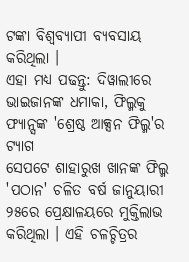ଟଙ୍କା ବିଶ୍ବବ୍ୟାପୀ ବ୍ୟବସାୟ କରିଥିଲା ।
ଏହା ମଧ୍ୟ ପଢନ୍ତୁ: ଦିୱାଲୀରେ ଭାଇଜାନଙ୍କ ଧମାକା, ଫିଲ୍ମକୁ ଫ୍ୟାନ୍ସଙ୍କ 'ଶ୍ରେଷ୍ଠ ଆକ୍ସନ ଫିଲ୍ମ'ର ଟ୍ୟାଗ
ସେପଟେ ଶାହାରୁଖ ଖାନଙ୍କ ଫିଲ୍ମ 'ପଠାନ' ଚଳିତ ବର୍ଷ ଜାନୁୟାରୀ ୨୫ରେ ପ୍ରେକ୍ଷାଳୟରେ ମୁକ୍ତିଲାଭ କରିଥିଲା । ଏହି ଚଳଚ୍ଚିତ୍ରର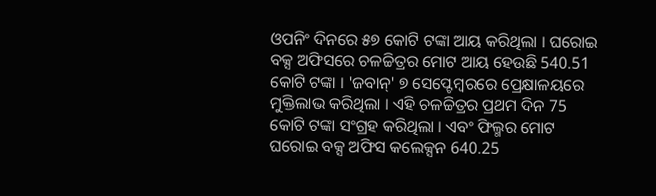ଓପନିଂ ଦିନରେ ୫୭ କୋଟି ଟଙ୍କା ଆୟ କରିଥିଲା । ଘରୋଇ ବକ୍ସ ଅଫିସରେ ଚଳଚ୍ଚିତ୍ରର ମୋଟ ଆୟ ହେଉଛି 540.51 କୋଟି ଟଙ୍କା । 'ଜବାନ୍' ୭ ସେପ୍ଟେମ୍ବରରେ ପ୍ରେକ୍ଷାଳୟରେ ମୁକ୍ତିଲାଭ କରିଥିଲା । ଏହି ଚଳଚ୍ଚିତ୍ରର ପ୍ରଥମ ଦିନ 75 କୋଟି ଟଙ୍କା ସଂଗ୍ରହ କରିଥିଲା । ଏବଂ ଫିଲ୍ମର ମୋଟ ଘରୋଇ ବକ୍ସ ଅଫିସ କଲେକ୍ସନ 640.25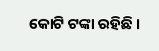କୋଟି ଟଙ୍କା ରହିଛି ।